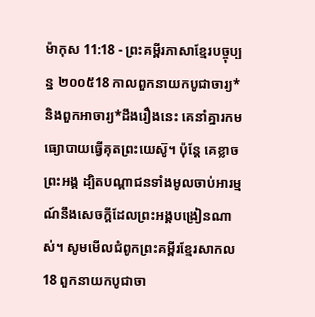ម៉ាកុស 11:18 - ព្រះគម្ពីរភាសាខ្មែរបច្ចុប្បន្ន ២០០៥18 កាលពួកនាយកបូជាចារ្យ* និងពួកអាចារ្យ*ដឹងរឿងនេះ គេនាំគ្នារកមធ្យោបាយធ្វើគុតព្រះយេស៊ូ។ ប៉ុន្តែ គេខ្លាចព្រះអង្គ ដ្បិតបណ្ដាជនទាំងមូលចាប់អារម្មណ៍នឹងសេចក្ដីដែលព្រះអង្គបង្រៀនណាស់។ សូមមើលជំពូកព្រះគម្ពីរខ្មែរសាកល18 ពួកនាយកបូជាចា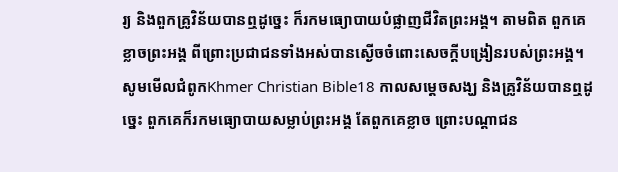រ្យ និងពួកគ្រូវិន័យបានឮដូច្នេះ ក៏រកមធ្យោបាយបំផ្លាញជីវិតព្រះអង្គ។ តាមពិត ពួកគេខ្លាចព្រះអង្គ ពីព្រោះប្រជាជនទាំងអស់បានស្ងើចចំពោះសេចក្ដីបង្រៀនរបស់ព្រះអង្គ។ សូមមើលជំពូកKhmer Christian Bible18 កាលសម្ដេចសង្ឃ និងគ្រូវិន័យបានឮដូច្នេះ ពួកគេក៏រកមធ្យោបាយសម្លាប់ព្រះអង្គ តែពួកគេខ្លាច ព្រោះបណ្ដាជន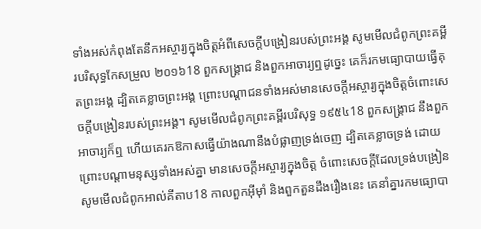ទាំងអស់កំពុងតែនឹកអស្ចារ្យក្នុងចិត្ដអំពីសេចក្ដីបង្រៀនរបស់ព្រះអង្គ សូមមើលជំពូកព្រះគម្ពីរបរិសុទ្ធកែសម្រួល ២០១៦18 ពួកសង្គ្រាជ និងពួកអាចារ្យឮដូច្នេះ គេក៏រកមធ្យោបាយធ្វើគុតព្រះអង្គ ដ្បិតគេខ្លាចព្រះអង្គ ព្រោះបណ្តាជនទាំងអស់មានសេចក្តីអស្ចារ្យក្នុងចិត្តចំពោះសេចក្តីបង្រៀនរបស់ព្រះអង្គ។ សូមមើលជំពូកព្រះគម្ពីរបរិសុទ្ធ ១៩៥៤18 ពួកសង្គ្រាជ នឹងពួកអាចារ្យក៏ឮ ហើយគេរកឱកាសធ្វើយ៉ាងណានឹងបំផ្លាញទ្រង់ចេញ ដ្បិតគេខ្លាចទ្រង់ ដោយព្រោះបណ្តាមនុស្សទាំងអស់គ្នា មានសេចក្ដីអស្ចារ្យក្នុងចិត្ត ចំពោះសេចក្ដីដែលទ្រង់បង្រៀន សូមមើលជំពូកអាល់គីតាប18 កាលពួកអ៊ីមុាំ និងពួកតួនដឹងរឿងនេះ គេនាំគ្នារកមធ្យោបា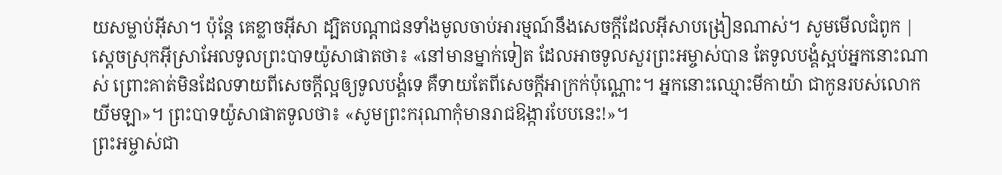យសម្លាប់អ៊ីសា។ ប៉ុន្ដែ គេខ្លាចអ៊ីសា ដ្បិតបណ្ដាជនទាំងមូលចាប់អារម្មណ៍នឹងសេចក្ដីដែលអ៊ីសាបង្រៀនណាស់។ សូមមើលជំពូក |
ស្ដេចស្រុកអ៊ីស្រាអែលទូលព្រះបាទយ៉ូសាផាតថា៖ «នៅមានម្នាក់ទៀត ដែលអាចទូលសួរព្រះអម្ចាស់បាន តែទូលបង្គំស្អប់អ្នកនោះណាស់ ព្រោះគាត់មិនដែលទាយពីសេចក្ដីល្អឲ្យទូលបង្គំទេ គឺទាយតែពីសេចក្ដីអាក្រក់ប៉ុណ្ណោះ។ អ្នកនោះឈ្មោះមីកាយ៉ា ជាកូនរបស់លោកយីមឡា»។ ព្រះបាទយ៉ូសាផាតទូលថា៖ «សូមព្រះករុណាកុំមានរាជឱង្ការបែបនេះ!»។
ព្រះអម្ចាស់ជា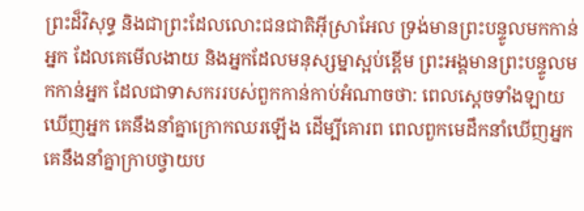ព្រះដ៏វិសុទ្ធ និងជាព្រះដែលលោះជនជាតិអ៊ីស្រាអែល ទ្រង់មានព្រះបន្ទូលមកកាន់អ្នក ដែលគេមើលងាយ និងអ្នកដែលមនុស្សម្នាស្អប់ខ្ពើម ព្រះអង្គមានព្រះបន្ទូលមកកាន់អ្នក ដែលជាទាសកររបស់ពួកកាន់កាប់អំណាចថា: ពេលស្ដេចទាំងឡាយឃើញអ្នក គេនឹងនាំគ្នាក្រោកឈរឡើង ដើម្បីគោរព ពេលពួកមេដឹកនាំឃើញអ្នក គេនឹងនាំគ្នាក្រាបថ្វាយប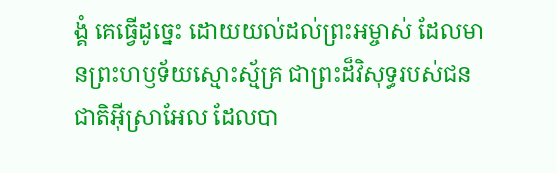ង្គំ គេធ្វើដូច្នេះ ដោយយល់ដល់ព្រះអម្ចាស់ ដែលមានព្រះហឫទ័យស្មោះស្ម័គ្រ ជាព្រះដ៏វិសុទ្ធរបស់ជនជាតិអ៊ីស្រាអែល ដែលបា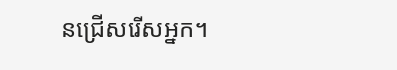នជ្រើសរើសអ្នក។